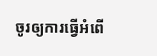ចូរឲ្យការធ្វើអំពើ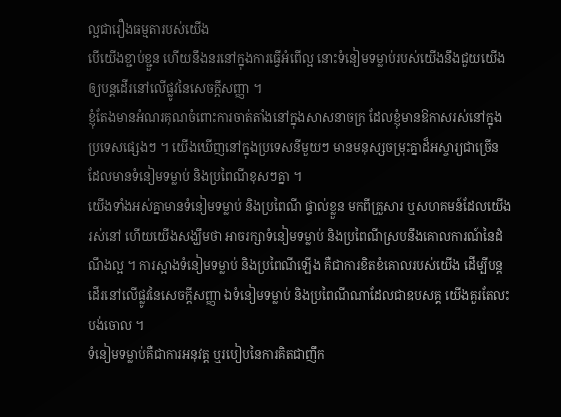ល្អជារឿងធម្មតារបស់យើង
បើយើងខ្ជាប់ខ្ជួន ហើយនឹងនរនៅក្នុងការធ្វើអំពើល្អ នោះទំនៀមទម្លាប់របស់យើងនឹងជួយយើងឲ្យបន្តដើរនៅលើផ្លូវនៃសេចក្ដីសញ្ញា ។
ខ្ញុំតែងមានអំណរគុណចំពោះការចាត់តាំងនៅក្នុងសាសនាចក្រ ដែលខ្ញុំមានឱកាសរស់នៅក្នុងប្រទេសផ្សេងៗ ។ យើងឃើញនៅក្នុងប្រទេសនីមួយៗ មានមនុស្សចម្រុះគ្នាដ៏អស្ចារ្យជាច្រើន ដែលមានទំនៀមទម្លាប់ និងប្រពៃណីខុសៗគ្នា ។
យើងទាំងអស់គ្នាមានទំនៀមទម្លាប់ និងប្រពៃណី ផ្ទាល់ខ្លួន មកពីគ្រួសារ ឬសហគមន៍ដែលយើងរស់នៅ ហើយយើងសង្ឃឹមថា អាចរក្សាទំនៀមទម្លាប់ និងប្រពៃណីស្របនឹងគោលការណ៍នៃដំណឹងល្អ ។ ការស្អាងទំនៀមទម្លាប់ និងប្រពៃណីឡើង គឺជាការខិតខំគោលរបស់យើង ដើម្បីបន្តដើរនៅលើផ្លូវនៃសេចក្ដីសញ្ញា ឯទំនៀមទម្លាប់ និងប្រពៃណីណាដែលជាឧបសគ្គ យើងគួរតែលះបង់ចោល ។
ទំនៀមទម្លាប់គឺជាការអនុវត្ត ឬរបៀបនៃការគិតជាញឹក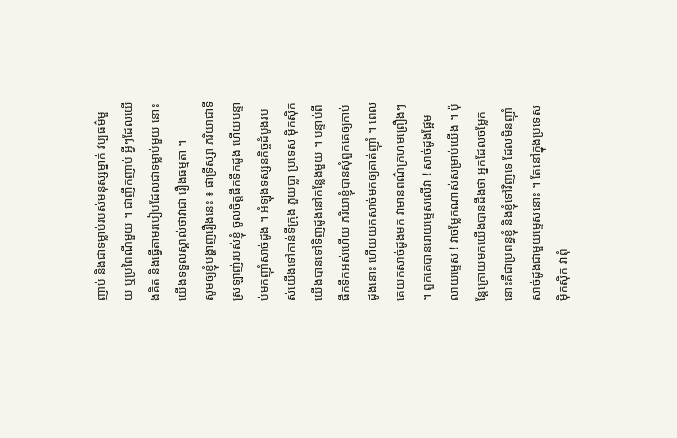ញាប់ និងជាទម្លាប់របស់មនុស្សម្នាក់ វប្បធម៌មួយ ឬប្រពៃណីមួយ ។ ជាញឹកញាប់ អ្វីៗដែលយើងគិត និងធ្វើតាមរបៀបដែលជាទម្លាប់មួយ នោះយើងទទួលស្គាល់ថាវាជា រឿងធម្មតា ។
សូមឲ្យខ្ញុំបង្ហាញរឿងនេះ ៖ ផាទ្រីស្សា ភរិយាជាទីស្រឡាញ់របស់ខ្ញុំ ចូលចិត្តផឹកទឹកដូង ហើយបន្ទាប់មកញ៉ាំសាច់ដូង ។ អំឡុងទស្សនកិច្ចដំបូងរបស់យើងទៅកាន់ទីក្រុង ភួយប្លា ប្រទេស ម៉ិកស៊ិក យើងបានទៅទិញដូងនៅកន្លែងមួយ ។ បន្ទាប់ពីផឹកទឹកអស់ហើយ ភរិយាខ្ញុំបានសុំពួកគេឲ្យកាប់ដូងនោះ ហើយយកសាច់មកឲ្យគាត់ញ៉ាំ ។ ពេលគេយកសាច់ដូងមក វាមានពណ៌ក្រហមព្រឿងៗ ។ ពួកគេបានរោយម្ទេសលើវា ! សាច់ដូងផ្អែមលាយម្ទេស ! វាចម្លែកណាស់សម្រាប់យើង ។ ប៉ុន្តែក្រោយមកយើងបានដឹងថា អ្នកដែលចម្លែកនោះគឺជាប្រពន្ធខ្ញុំ និងខ្ញុំទៅវិញទេ ដែលមិនញ៉ាំសាច់ដូងជាមួយម្ទេសនោះ ។ តែនៅក្នុងប្រទេស ម៉ិកស៊ិក វាពុំ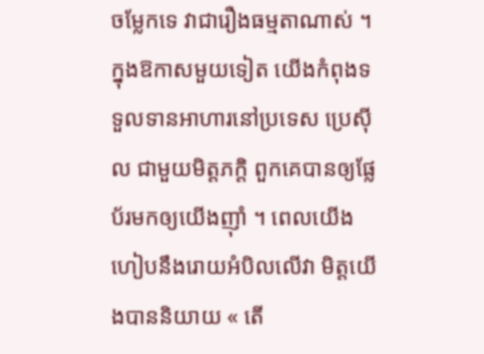ចម្លែកទេ វាជារឿងធម្មតាណាស់ ។
ក្នុងឱកាសមួយទៀត យើងកំពុងទទួលទានអាហារនៅប្រទេស ប្រេស៊ីល ជាមួយមិត្តភក្ដិ ពួកគេបានឲ្យផ្លែប័រមកឲ្យយើងញ៉ាំ ។ ពេលយើងហៀបនឹងរោយអំបិលលើវា មិត្តយើងបាននិយាយ « តើ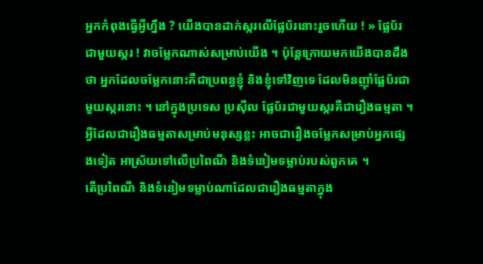អ្នកកំពុងធ្វើអ្វីហ្នឹង ? យើងបានដាក់ស្ករលើផ្លែប័រនោះរួចហើយ ! » ផ្លែប័រជាមួយស្ករ ! វាចម្លែកណាស់សម្រាប់យើង ។ ប៉ុន្តែក្រោយមកយើងបានដឹងថា អ្នកដែលចម្លែកនោះគឺជាប្រពន្ធខ្ញុំ និងខ្ញុំទៅវិញទេ ដែលមិនញ៉ាំផ្លែប័រជាមួយស្ករនោះ ។ នៅក្នុងប្រទេស ប្រស៊ីល ផ្លែប័រជាមួយស្ករគឺជារឿងធម្មតា ។
អ្វីដែលជារឿងធម្មតាសម្រាប់មនុស្សខ្លះ អាចជារឿងចម្លែកសម្រាប់អ្នកផ្សេងទៀត អាស្រ័យទៅលើប្រពៃណី និងទំនៀមទម្លាប់របស់ពួកគេ ។
តើប្រពៃណី និងទំនៀមទម្លាប់ណាដែលជារឿងធម្មតាក្នុង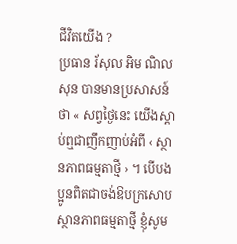ជីវិតយើង ?
ប្រធាន រ័សុល អិម ណិលសុន បានមានប្រសាសន៍ថា « សព្វថ្ងៃនេះ យើងស្ដាប់ឮជាញឹកញាប់អំពី ‹ ស្ថានភាពធម្មតាថ្មី › ។ បើបងប្អូនពិតជាចង់ឱបក្រសោបស្ថានភាពធម្មតាថ្មី ខ្ញុំសូម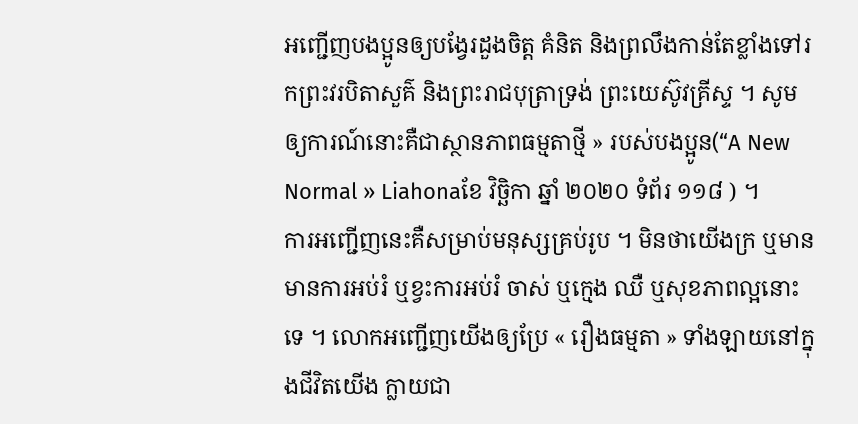អញ្ជើញបងប្អូនឲ្យបង្វែរដួងចិត្ត គំនិត និងព្រលឹងកាន់តែខ្លាំងទៅរកព្រះវរបិតាសួគ៌ និងព្រះរាជបុត្រាទ្រង់ ព្រះយេស៊ូវគ្រីស្ទ ។ សូមឲ្យការណ៍នោះគឺជាស្ថានភាពធម្មតាថ្មី » របស់បងប្អូន(“A New Normal » Liahonaខែ វិច្ឆិកា ឆ្នាំ ២០២០ ទំព័រ ១១៨ ) ។
ការអញ្ជើញនេះគឺសម្រាប់មនុស្សគ្រប់រូប ។ មិនថាយើងក្រ ឬមាន មានការអប់រំ ឬខ្វះការអប់រំ ចាស់ ឬក្មេង ឈឺ ឬសុខភាពល្អនោះទេ ។ លោកអញ្ជើញយើងឲ្យប្រែ « រឿងធម្មតា » ទាំងឡាយនៅក្នុងជីវិតយើង ក្លាយជា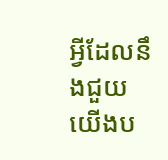អ្វីដែលនឹងជួយយើងប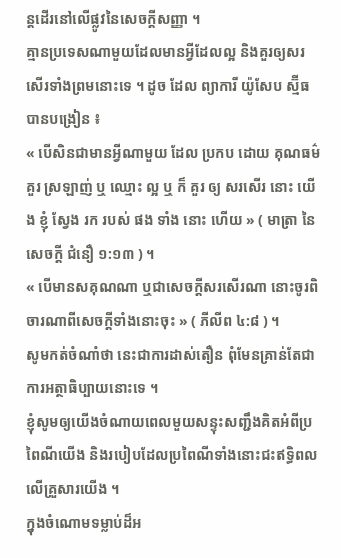ន្តដើរនៅលើផ្លូវនៃសេចក្ដីសញ្ញា ។
គ្មានប្រទេសណាមួយដែលមានអ្វីដែលល្អ និងគួរឲ្យសរសើរទាំងព្រមនោះទេ ។ ដូច ដែល ព្យាការី យ៉ូសែប ស្ម៊ីធ បានបង្រៀន ៖
« បើសិនជាមានអ្វីណាមួយ ដែល ប្រកប ដោយ គុណធម៌ គួរ ស្រឡាញ់ ឬ ឈ្មោះ ល្អ ឬ ក៏ គួរ ឲ្យ សរសើរ នោះ យើង ខ្ញុំ ស្វែង រក របស់ ផង ទាំង នោះ ហើយ » ( មាត្រា នៃ សេចក្តី ជំនឿ ១:១៣ ) ។
« បើមានសគុណណា ឬជាសេចក្តីសរសើរណា នោះចូរពិចារណាពីសេចក្តីទាំងនោះចុះ » ( ភីលីព ៤:៨ ) ។
សូមកត់ចំណាំថា នេះជាការដាស់តឿន ពុំមែនគ្រាន់តែជាការអត្ថាធិប្បាយនោះទេ ។
ខ្ញុំសូមឲ្យយើងចំណាយពេលមួយសន្ទុះសញ្ជឹងគិតអំពីប្រពៃណីយើង និងរបៀបដែលប្រពៃណីទាំងនោះជះឥទ្ធិពលលើគ្រួសារយើង ។
ក្នុងចំណោមទម្លាប់ដ៏អ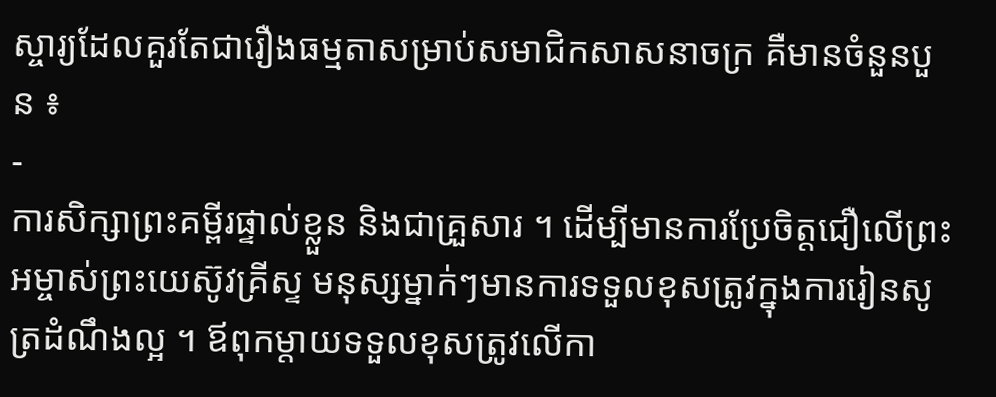ស្ចារ្យដែលគួរតែជារឿងធម្មតាសម្រាប់សមាជិកសាសនាចក្រ គឺមានចំនួនបួន ៖
-
ការសិក្សាព្រះគម្ពីរផ្ទាល់ខ្លួន និងជាគ្រួសារ ។ ដើម្បីមានការប្រែចិត្តជឿលើព្រះអម្ចាស់ព្រះយេស៊ូវគ្រីស្ទ មនុស្សម្នាក់ៗមានការទទួលខុសត្រូវក្នុងការរៀនសូត្រដំណឹងល្អ ។ ឪពុកម្តាយទទួលខុសត្រូវលើកា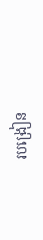របង្រៀន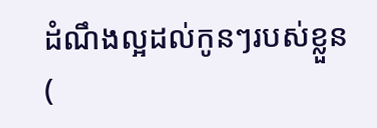ដំណឹងល្អដល់កូនៗរបស់ខ្លួន (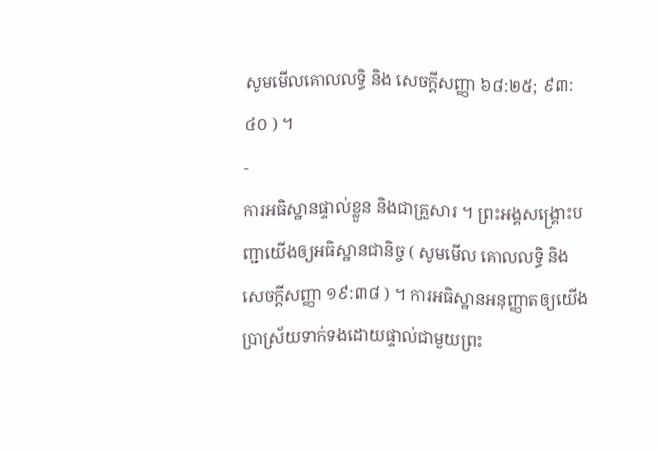សូមមើលគោលលទ្ធិ និង សេចក្ដីសញ្ញា ៦៨:២៥; ៩៣:៤០ ) ។
-
ការអធិស្ឋានផ្ទាល់ខ្លួន និងជាគ្រួសារ ។ ព្រះអង្គសង្គ្រោះបញ្ជាយើងឲ្យអធិស្ឋានជានិច្ច ( សូមមើល គោលលទ្ធិ និង សេចក្ដីសញ្ញា ១៩:៣៨ ) ។ ការអធិស្ឋានអនុញ្ញាតឲ្យយើងប្រាស្រ័យទាក់ទងដោយផ្ទាល់ជាមួយព្រះ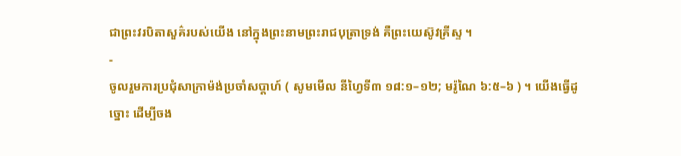ជាព្រះវរបិតាសួគ៌របស់យើង នៅក្នុងព្រះនាមព្រះរាជបុត្រាទ្រង់ គឺព្រះយេស៊ូវគ្រីស្ទ ។
-
ចូលរួមការប្រជុំសាក្រាម៉ង់ប្រចាំសប្តាហ៍ ( សូមមើល នីហ្វៃទី៣ ១៨:១–១២; មរ៉ូណៃ ៦:៥–៦ ) ។ យើងធ្វើដូច្នោះ ដើម្បីចង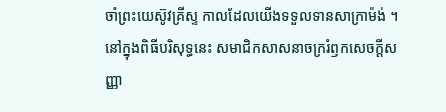ចាំព្រះយេស៊ូវគ្រីស្ទ កាលដែលយើងទទួលទានសាក្រាម៉ង់ ។ នៅក្នុងពិធីបរិសុទ្ធនេះ សមាជិកសាសនាចក្ររំឭកសេចក្ដីសញ្ញា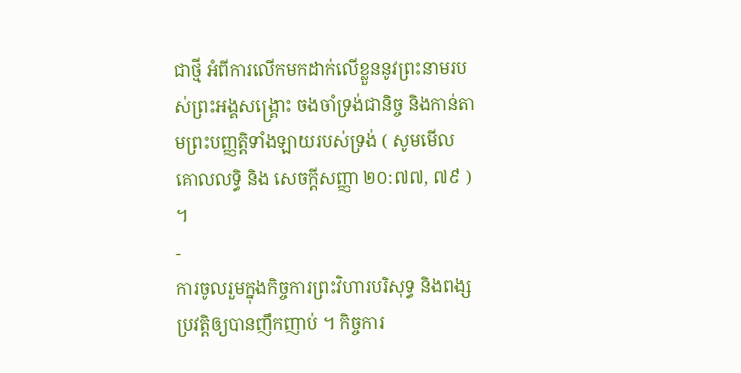ជាថ្មី អំពីការលើកមកដាក់លើខ្លួននូវព្រះនាមរបស់ព្រះអង្គសង្គ្រោះ ចងចាំទ្រង់ជានិច្ច និងកាន់តាមព្រះបញ្ញត្តិទាំងឡាយរបស់ទ្រង់ ( សូមមើល គោលលទ្ធិ និង សេចក្ដីសញ្ញា ២០:៧៧, ៧៩ ) ។
-
ការចូលរួមក្នុងកិច្ចការព្រះវិហារបរិសុទ្ធ និងពង្សប្រវត្តិឲ្យបានញឹកញាប់ ។ កិច្ចការ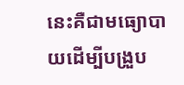នេះគឺជាមធ្យោបាយដើម្បីបង្រួប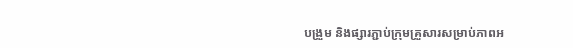បង្រួម និងផ្សារភ្ជាប់ក្រុមគ្រួសារសម្រាប់ភាពអ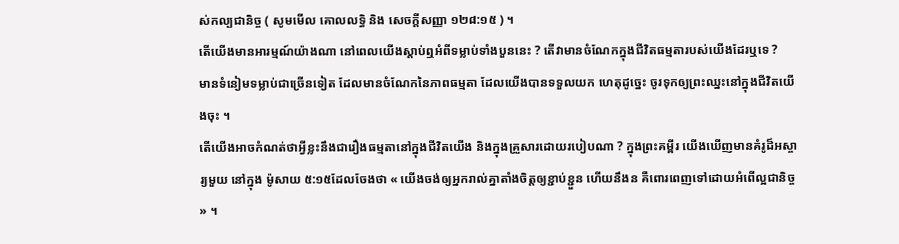ស់កល្បជានិច្ច ( សូមមើល គោលលទ្ធិ និង សេចក្ដីសញ្ញា ១២៨:១៥ ) ។
តើយើងមានអារម្មណ៍យ៉ាងណា នៅពេលយើងស្ដាប់ឮអំពីទម្លាប់ទាំងបួននេះ ? តើវាមានចំណែកក្នុងជីវិតធម្មតារបស់យើងដែរឬទេ ?
មានទំនៀមទម្លាប់ជាច្រើនទៀត ដែលមានចំណែកនៃភាពធម្មតា ដែលយើងបានទទួលយក ហេតុដូច្នេះ ចូរទុកឲ្យព្រះឈ្នះនៅក្នុងជីវិតយើងចុះ ។
តើយើងអាចកំណត់ថាអ្វីខ្លះនឹងជារឿងធម្មតានៅក្នុងជីវិតយើង និងក្នុងគ្រួសារដោយរបៀបណា ? ក្នុងព្រះគម្ពីរ យើងឃើញមានគំរូដ៏អស្ចារ្យមួយ នៅក្នុង ម៉ូសាយ ៥:១៥ដែលចែងថា « យើងចង់ឲ្យអ្នករាល់គ្នាតាំងចិត្តឲ្យខ្ជាប់ខ្ជួន ហើយនឹងន គឺពោរពេញទៅដោយអំពើល្អជានិច្ច » ។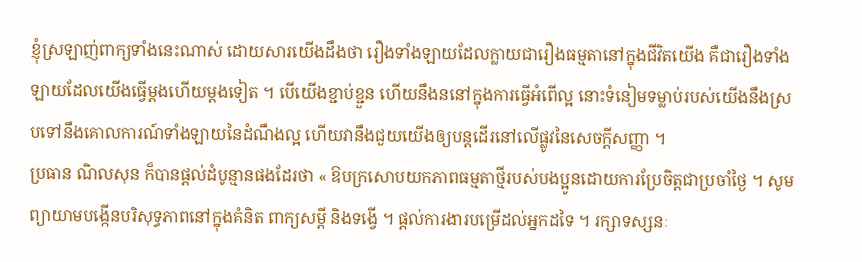ខ្ញុំស្រឡាញ់ពាក្យទាំងនេះណាស់ ដោយសារយើងដឹងថា រឿងទាំងឡាយដែលក្លាយជារឿងធម្មតានៅក្នុងជីវិតយើង គឺជារឿងទាំងឡាយដែលយើងធ្វើម្ដងហើយម្ដងទៀត ។ បើយើងខ្ជាប់ខ្ជួន ហើយនឹងននៅក្នុងការធ្វើអំពើល្អ នោះទំនៀមទម្លាប់របស់យើងនឹងស្របទៅនឹងគោលការណ៍ទាំងឡាយនៃដំណឹងល្អ ហើយវានឹងជួយយើងឲ្យបន្តដើរនៅលើផ្លូវនៃសេចក្ដីសញ្ញា ។
ប្រធាន ណិលសុន ក៏បានផ្ដល់ដំបូន្មានផងដែរថា « ឱបក្រសោបយកភាពធម្មតាថ្មីរបស់បងប្អូនដោយការប្រែចិត្តជាប្រចាំថ្ងៃ ។ សូមព្យាយាមបង្កើនបរិសុទ្ធភាពនៅក្នុងគំនិត ពាក្យសម្ដី និងទង្វើ ។ ផ្ដល់ការងារបម្រើដល់អ្នកដទៃ ។ រក្សាទស្សនៈ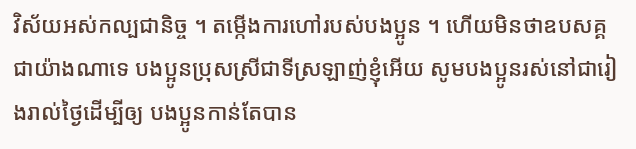វិស័យអស់កល្បជានិច្ច ។ តម្កើងការហៅរបស់បងប្អូន ។ ហើយមិនថាឧបសគ្គជាយ៉ាងណាទេ បងប្អូនប្រុសស្រីជាទីស្រឡាញ់ខ្ញុំអើយ សូមបងប្អូនរស់នៅជារៀងរាល់ថ្ងៃដើម្បីឲ្យ បងប្អូនកាន់តែបាន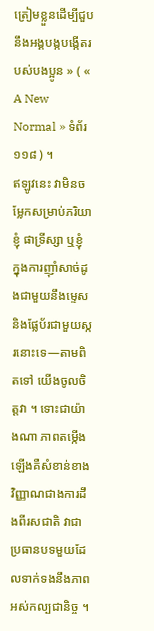ត្រៀមខ្លួនដើម្បីជួបនឹងអង្គបង្កបង្កើតរបស់បងប្អូន » ( « A New Normal » ទំព័រ ១១៨ ) ។
ឥឡូវនេះ វាមិនចម្លែកសម្រាប់ភរិយាខ្ញុំ ផាទ្រីស្សា ឬខ្ញុំ ក្នុងការញ៉ាំសាច់ដូងជាមួយនឹងម្ទេស និងផ្លែប័រជាមួយស្ករនោះទេ—តាមពិតទៅ យើងចូលចិត្តវា ។ ទោះជាយ៉ាងណា ភាពតម្កើងឡើងគឺសំខាន់ខាងវិញ្ញាណជាងការដឹងពីរសជាតិ វាជាប្រធានបទមួយដែលទាក់ទងនឹងភាពអស់កល្បជានិច្ច ។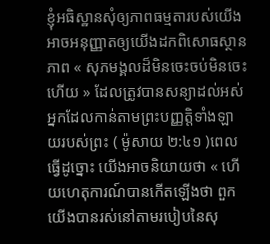ខ្ញុំអធិស្ឋានសុំឲ្យភាពធម្មតារបស់យើងអាចអនុញ្ញាតឲ្យយើងដកពិសោធស្ថានភាព « សុភមង្គលដ៏មិនចេះចប់មិនចេះហើយ » ដែលត្រូវបានសន្យាដល់អស់អ្នកដែលកាន់តាមព្រះបញ្ញត្តិទាំងឡាយរបស់ព្រះ ( ម៉ូសាយ ២:៤១ )ពេលធ្វើដូច្នោះ យើងអាចនិយាយថា « ហើយហេតុការណ៍បានកើតឡើងថា ពួកយើងបានរស់នៅតាមរបៀបនៃសុ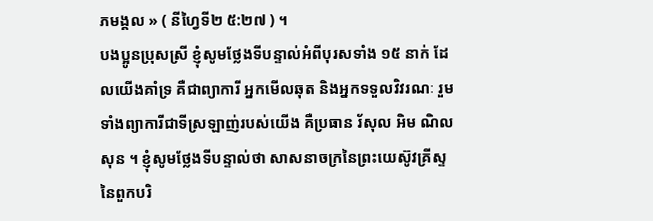ភមង្គល » ( នីហ្វៃទី២ ៥:២៧ ) ។
បងប្អូនប្រុសស្រី ខ្ញុំសូមថ្លែងទីបន្ទាល់អំពីបុរសទាំង ១៥ នាក់ ដែលយើងគាំទ្រ គឺជាព្យាការី អ្នកមើលឆុត និងអ្នកទទួលវិវរណៈ រួមទាំងព្យាការីជាទីស្រឡាញ់របស់យើង គឺប្រធាន រ័សុល អិម ណិលសុន ។ ខ្ញុំសូមថ្លែងទីបន្ទាល់ថា សាសនាចក្រនៃព្រះយេស៊ូវគ្រីស្ទនៃពួកបរិ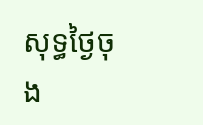សុទ្ធថ្ងៃចុង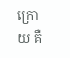ក្រោយ គឺ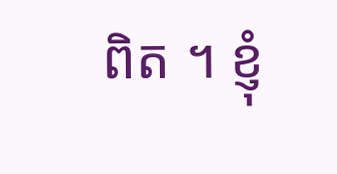ពិត ។ ខ្ញុំ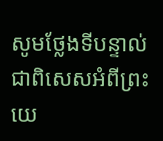សូមថ្លែងទីបន្ទាល់ជាពិសេសអំពីព្រះយេ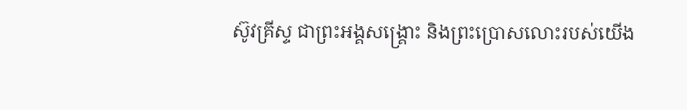ស៊ូវគ្រីស្ទ ជាព្រះអង្គសង្គ្រោះ និងព្រះប្រោសលោះរបស់យើង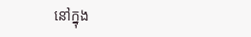នៅក្នុង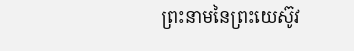ព្រះនាមនៃព្រះយេស៊ូវ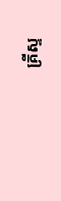គ្រីស្ទ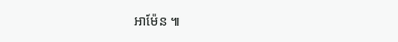អាម៉ែន ៕